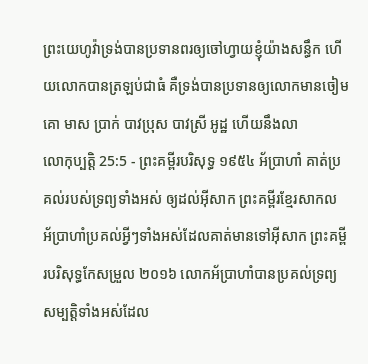ព្រះយេហូវ៉ាទ្រង់បានប្រទានពរឲ្យចៅហ្វាយខ្ញុំយ៉ាងសន្ធឹក ហើយលោកបានត្រឡប់ជាធំ គឺទ្រង់បានប្រទានឲ្យលោកមានចៀម គោ មាស ប្រាក់ បាវប្រុស បាវស្រី អូដ្ឋ ហើយនឹងលា
លោកុប្បត្តិ 25:5 - ព្រះគម្ពីរបរិសុទ្ធ ១៩៥៤ អ័ប្រាហាំ គាត់ប្រគល់របស់ទ្រព្យទាំងអស់ ឲ្យដល់អ៊ីសាក ព្រះគម្ពីរខ្មែរសាកល អ័ប្រាហាំប្រគល់អ្វីៗទាំងអស់ដែលគាត់មានទៅអ៊ីសាក ព្រះគម្ពីរបរិសុទ្ធកែសម្រួល ២០១៦ លោកអ័ប្រាហាំបានប្រគល់ទ្រព្យសម្បត្តិទាំងអស់ដែល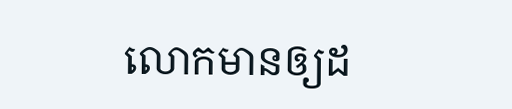លោកមានឲ្យដ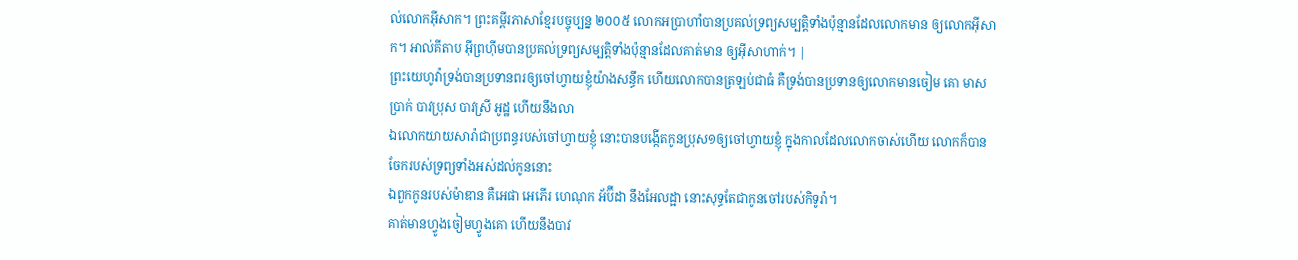ល់លោកអ៊ីសាក។ ព្រះគម្ពីរភាសាខ្មែរបច្ចុប្បន្ន ២០០៥ លោកអប្រាហាំបានប្រគល់ទ្រព្យសម្បត្តិទាំងប៉ុន្មានដែលលោកមាន ឲ្យលោកអ៊ីសាក។ អាល់គីតាប អ៊ីព្រហ៊ីមបានប្រគល់ទ្រព្យសម្បត្តិទាំងប៉ុន្មានដែលគាត់មាន ឲ្យអ៊ីសាហាក់។ |
ព្រះយេហូវ៉ាទ្រង់បានប្រទានពរឲ្យចៅហ្វាយខ្ញុំយ៉ាងសន្ធឹក ហើយលោកបានត្រឡប់ជាធំ គឺទ្រង់បានប្រទានឲ្យលោកមានចៀម គោ មាស ប្រាក់ បាវប្រុស បាវស្រី អូដ្ឋ ហើយនឹងលា
ឯលោកយាយសារ៉ាជាប្រពន្ធរបស់ចៅហ្វាយខ្ញុំ នោះបានបង្កើតកូនប្រុស១ឲ្យចៅហ្វាយខ្ញុំ ក្នុងកាលដែលលោកចាស់ហើយ លោកក៏បានចែករបស់ទ្រព្យទាំងអស់ដល់កូននោះ
ឯពួកកូនរបស់ម៉ាឌាន គឺអេផា អេភើរ ហេណុក អ័ប៊ីដា នឹងអែលដ្អា នោះសុទ្ធតែជាកូនចៅរបស់កិទូរ៉ា។
គាត់មានហ្វូងចៀមហ្វូងគោ ហើយនឹងបាវ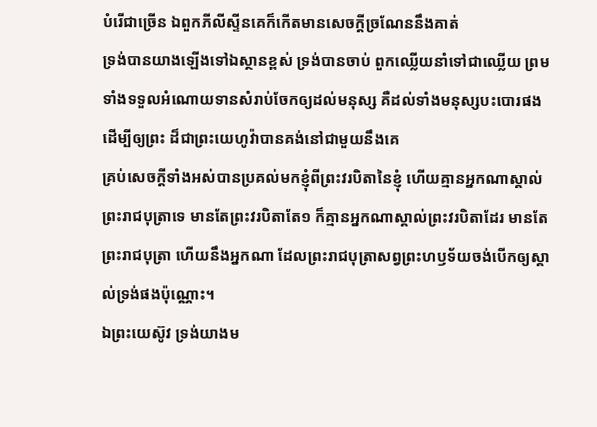បំរើជាច្រើន ឯពួកភីលីស្ទីនគេក៏កើតមានសេចក្ដីច្រណែននឹងគាត់
ទ្រង់បានយាងឡើងទៅឯស្ថានខ្ពស់ ទ្រង់បានចាប់ ពួកឈ្លើយនាំទៅជាឈ្លើយ ព្រមទាំងទទួលអំណោយទានសំរាប់ចែកឲ្យដល់មនុស្ស គឺដល់ទាំងមនុស្សបះបោរផង ដើម្បីឲ្យព្រះ ដ៏ជាព្រះយេហូវ៉ាបានគង់នៅជាមួយនឹងគេ
គ្រប់សេចក្ដីទាំងអស់បានប្រគល់មកខ្ញុំពីព្រះវរបិតានៃខ្ញុំ ហើយគ្មានអ្នកណាស្គាល់ព្រះរាជបុត្រាទេ មានតែព្រះវរបិតាតែ១ ក៏គ្មានអ្នកណាស្គាល់ព្រះវរបិតាដែរ មានតែព្រះរាជបុត្រា ហើយនឹងអ្នកណា ដែលព្រះរាជបុត្រាសព្វព្រះហឫទ័យចង់បើកឲ្យស្គាល់ទ្រង់ផងប៉ុណ្ណោះ។
ឯព្រះយេស៊ូវ ទ្រង់យាងម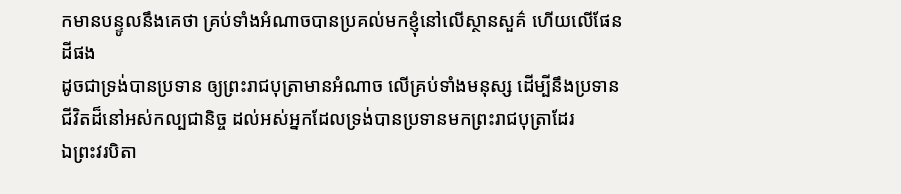កមានបន្ទូលនឹងគេថា គ្រប់ទាំងអំណាចបានប្រគល់មកខ្ញុំនៅលើស្ថានសួគ៌ ហើយលើផែនដីផង
ដូចជាទ្រង់បានប្រទាន ឲ្យព្រះរាជបុត្រាមានអំណាច លើគ្រប់ទាំងមនុស្ស ដើម្បីនឹងប្រទានជីវិតដ៏នៅអស់កល្បជានិច្ច ដល់អស់អ្នកដែលទ្រង់បានប្រទានមកព្រះរាជបុត្រាដែរ
ឯព្រះវរបិតា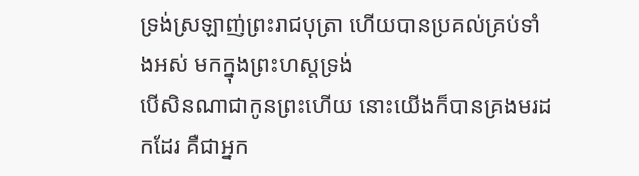ទ្រង់ស្រឡាញ់ព្រះរាជបុត្រា ហើយបានប្រគល់គ្រប់ទាំងអស់ មកក្នុងព្រះហស្តទ្រង់
បើសិនណាជាកូនព្រះហើយ នោះយើងក៏បានគ្រងមរដកដែរ គឺជាអ្នក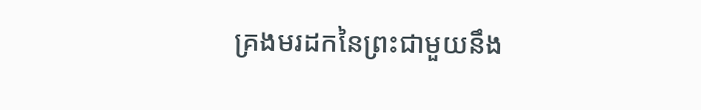គ្រងមរដកនៃព្រះជាមួយនឹង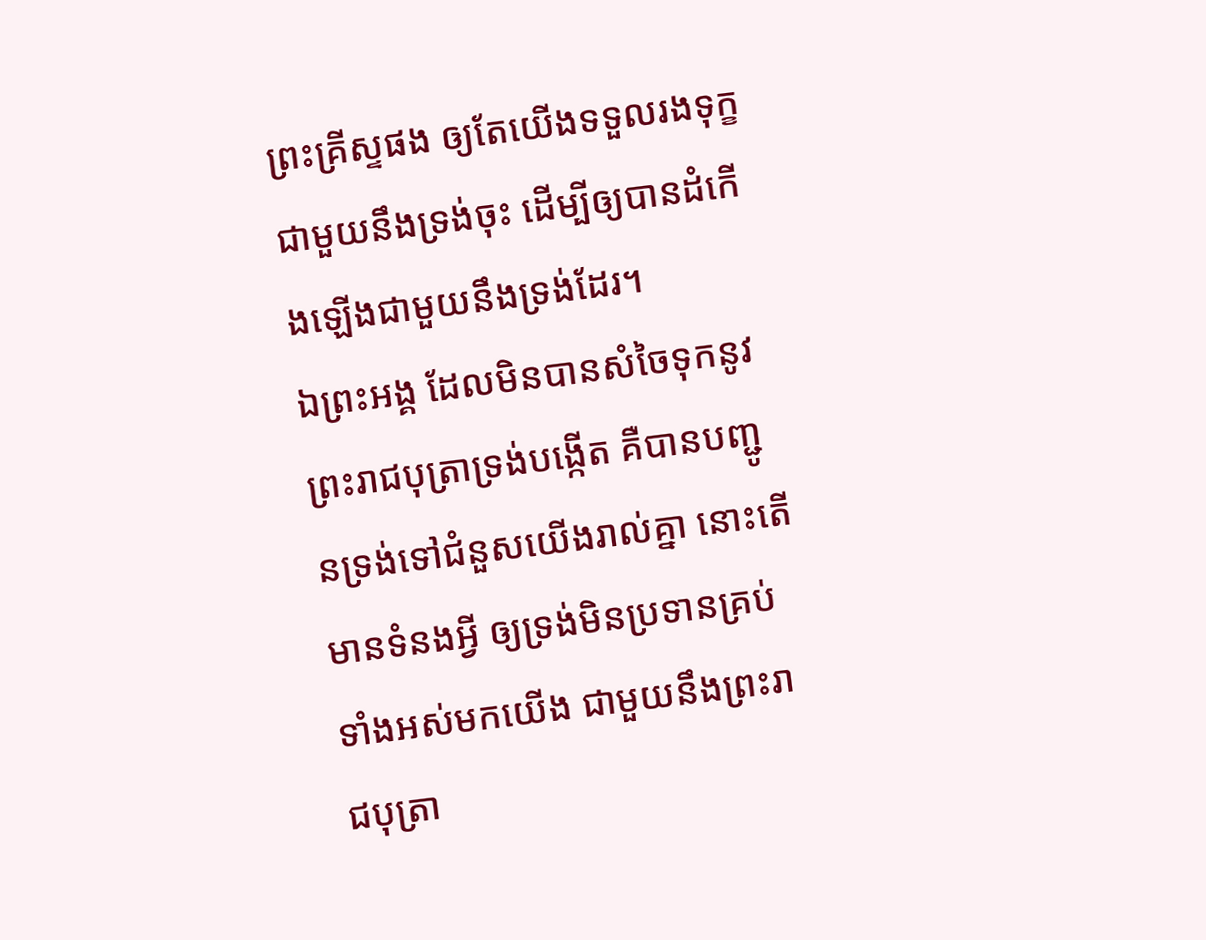ព្រះគ្រីស្ទផង ឲ្យតែយើងទទួលរងទុក្ខជាមួយនឹងទ្រង់ចុះ ដើម្បីឲ្យបានដំកើងឡើងជាមួយនឹងទ្រង់ដែរ។
ឯព្រះអង្គ ដែលមិនបានសំចៃទុកនូវព្រះរាជបុត្រាទ្រង់បង្កើត គឺបានបញ្ជូនទ្រង់ទៅជំនួសយើងរាល់គ្នា នោះតើមានទំនងអ្វី ឲ្យទ្រង់មិនប្រទានគ្រប់ទាំងអស់មកយើង ជាមួយនឹងព្រះរាជបុត្រា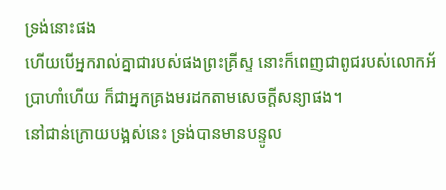ទ្រង់នោះផង
ហើយបើអ្នករាល់គ្នាជារបស់ផងព្រះគ្រីស្ទ នោះក៏ពេញជាពូជរបស់លោកអ័ប្រាហាំហើយ ក៏ជាអ្នកគ្រងមរដកតាមសេចក្ដីសន្យាផង។
នៅជាន់ក្រោយបង្អស់នេះ ទ្រង់បានមានបន្ទូល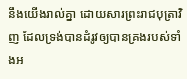នឹងយើងរាល់គ្នា ដោយសារព្រះរាជបុត្រាវិញ ដែលទ្រង់បានដំរូវឲ្យបានគ្រងរបស់ទាំងអ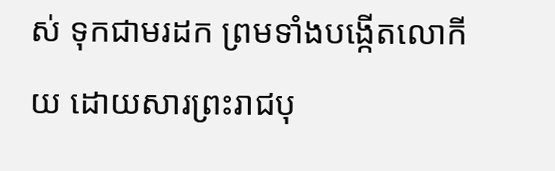ស់ ទុកជាមរដក ព្រមទាំងបង្កើតលោកីយ ដោយសារព្រះរាជបុ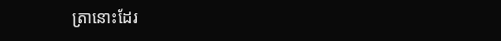ត្រានោះដែរ